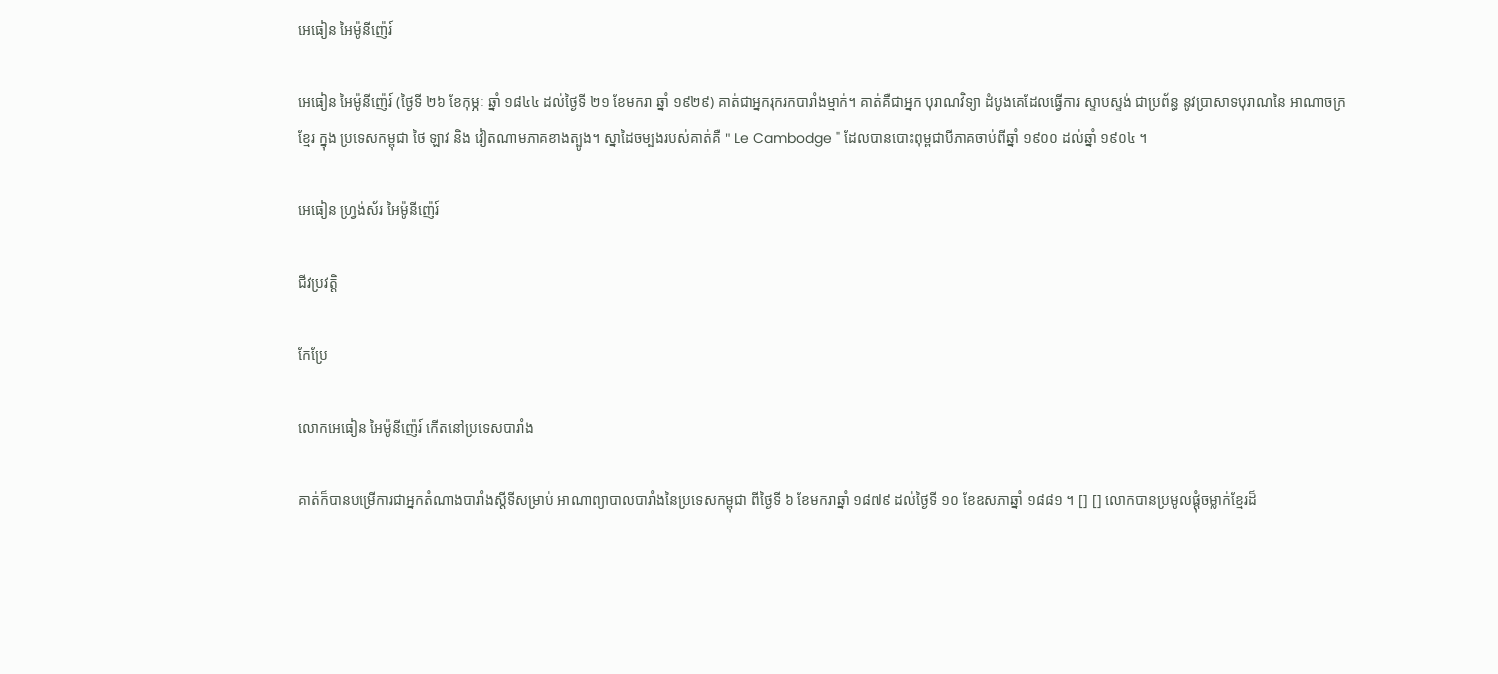អេធៀន អៃម៉ូនីញ៉េរ៍

អេធៀន អៃម៉ូនីញ៉េរ៍ (ថ្ងៃទី ២៦ ខែកុម្ភៈ ឆ្នាំ ១៨៤៤ ដល់ថ្ងៃទី ២១ ខែមករា ឆ្នាំ ១៩២៩) គាត់ជាអ្នករុករកបារាំងម្មាក់។ គាត់គឺជាអ្នក បុរាណវិទ្យា ដំបូងគេដែលធ្វើការ ស្ទាបស្ទង់ ជាប្រព័ន្ធ នូវប្រាសាទបុរាណនៃ អាណាចក្រខ្មែរ ក្នុង ប្រទេសកម្ពុជា ថៃ ឡាវ និង វៀតណាមភាគខាងត្បូង។ ស្នាដៃចម្បងរបស់គាត់គឺ " Le Cambodge " ដែលបានបោះពុម្ពជាបីភាគចាប់ពីឆ្នាំ ១៩០០ ដល់ឆ្នាំ ១៩០៤ ។

អេធៀន ហ្វ្រង់ស័រ អៃម៉ូនីញ៉េរ៍

ជីវប្រវត្តិ

កែប្រែ

លោកអេធៀន អៃម៉ូនីញ៉េរ៍ កើតនៅប្រទេសបារាំង

គាត់ក៏បានបម្រើការជាអ្នកតំណាងបារាំងស្តីទីសម្រាប់ អាណាព្យាបាលបារាំងនៃប្រទេសកម្ពុជា ពីថ្ងៃទី ៦ ខែមករាឆ្នាំ ១៨៧៩ ដល់ថ្ងៃទី ១០ ខែឧសភាឆ្នាំ ១៨៨១ ។ [] [] លោកបានប្រមូលផ្ដុំចម្លាក់ខ្មែរដ៏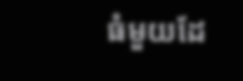ធំមួយដែ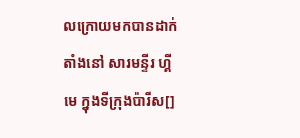លក្រោយមកបានដាក់តាំងនៅ សារមន្ទីរ ហ្គីមេ ក្នុងទីក្រុងប៉ារីស[]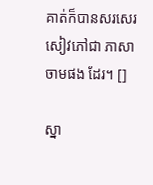គាត់ក៏បានសរសេរសៀវភៅជា ភាសាចាមផង ដែរ។ []

ស្នា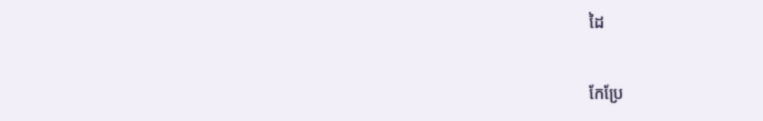ដៃ

កែប្រែ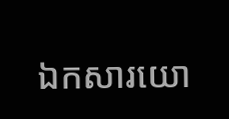ឯកសារយោ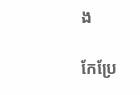ង

កែប្រែ